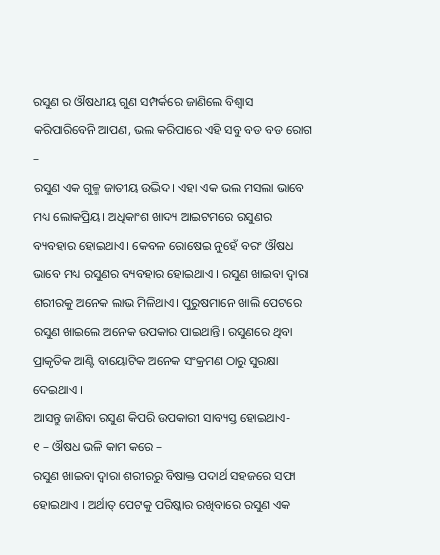ରସୁଣ ର ଔଷଧୀୟ ଗୁଣ ସମ୍ପର୍କରେ ଜାଣିଲେ ବିଶ୍ବାସ କରିପାରିବେନି ଆପଣ, ଭଲ କରିପାରେ ଏହି ସବୁ ବଡ ବଡ ରୋଗ –
ରସୁଣ ଏକ ଗୁଳ୍ମ ଜାତୀୟ ଉଦ୍ଭିଦ। ଏହା ଏକ ଭଲ ମସଲା ଭାବେ ମଧ୍ୟ ଲୋକପ୍ରିୟ। ଅଧିକାଂଶ ଖାଦ୍ୟ ଆଇଟମରେ ରସୁଣର ବ୍ୟବହାର ହୋଇଥାଏ। କେବଳ ରୋଷେଇ ନୁହେଁ ବରଂ ଔଷଧ ଭାବେ ମଧ୍ୟ ରସୁଣର ବ୍ୟବହାର ହୋଇଥାଏ । ରସୁଣ ଖାଇବା ଦ୍ୱାରା ଶରୀରକୁ ଅନେକ ଲାଭ ମିଳିଥାଏ। ପୁରୁଷମାନେ ଖାଲି ପେଟରେ ରସୁଣ ଖାଇଲେ ଅନେକ ଉପକାର ପାଇଥାନ୍ତି। ରସୁଣରେ ଥିବା ପ୍ରାକୃତିକ ଆଣ୍ଟି ବାୟୋଟିକ ଅନେକ ସଂକ୍ରମଣ ଠାରୁ ସୁରକ୍ଷା ଦେଇଥାଏ ।
ଆସନ୍ତୁ ଜାଣିବା ରସୁଣ କିପରି ଉପକାରୀ ସାବ୍ୟସ୍ତ ହୋଇଥାଏ-
୧ – ଔଷଧ ଭଳି କାମ କରେ –
ରସୁଣ ଖାଇବା ଦ୍ୱାରା ଶରୀରରୁ ବିଷାକ୍ତ ପଦାର୍ଥ ସହଜରେ ସଫା ହୋଇଥାଏ । ଅର୍ଥାତ୍ ପେଟକୁ ପରିଷ୍କାର ରଖିବାରେ ରସୁଣ ଏକ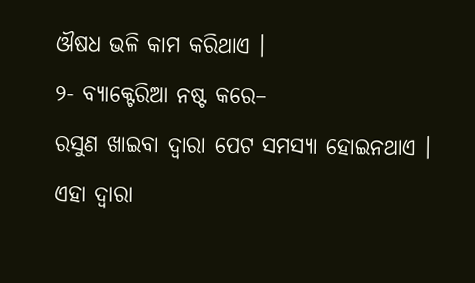ଔଷଧ ଭଳି କାମ କରିଥାଏ ।
୨- ବ୍ୟାକ୍ଟେରିଆ ନଷ୍ଟ କରେ–
ରସୁଣ ଖାଇବା ଦ୍ୱାରା ପେଟ ସମସ୍ୟା ହୋଇନଥାଏ । ଏହା ଦ୍ୱାରା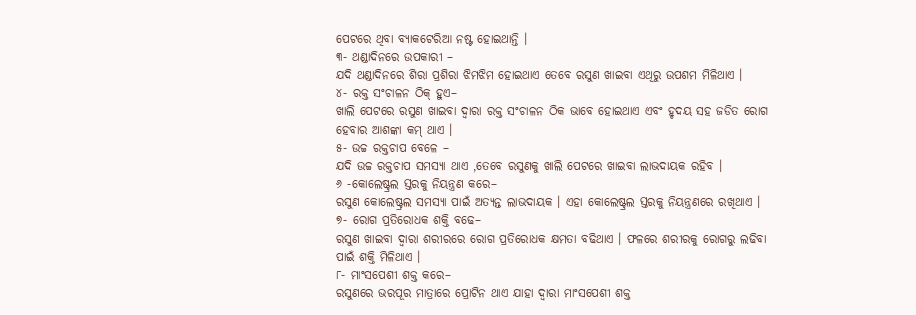ପେଟରେ ଥିବା ବ୍ୟାକଟେରିଆ ନଷ୍ଟ ହୋଇଥାନ୍ତି ।
୩- ଥଣ୍ଡାଦିନରେ ଉପକାରୀ –
ଯଦି ଥଣ୍ଡାଦିନରେ ଶିରା ପ୍ରଶିରା ଝିମଝିମ ହୋଇଥାଏ ତେବେ ରସୁଣ ଖାଇବା ଏଥିରୁ ଉପଶମ ମିଳିଥାଏ ।
୪- ରକ୍ତ ସଂଚାଳନ ଠିକ୍ ହୁଏ–
ଖାଲି ପେଟରେ ରସୁଣ ଖାଇବା ଦ୍ୱାରା ରକ୍ତ ସଂଚାଳନ ଠିକ ଭାବେ ହୋଇଥାଏ ଏବଂ ହୃଦୟ ସହ ଜଡିତ ରୋଗ ହେବାର ଆଶଙ୍କା କମ୍ ଥାଏ ।
୫- ଉଚ୍ଚ ରକ୍ତଚାପ ବେଳେ –
ଯଦି ଉଚ୍ଚ ରକ୍ତଚାପ ସମସ୍ୟା ଥାଏ ,ତେବେ ରସୁଣକୁ ଖାଲି ପେଟରେ ଖାଇବା ଲାଭଦାୟକ ରହିବ ।
୬ -କୋଲେଷ୍ଟ୍ରଲ ସ୍ତରକୁ ନିୟନ୍ତ୍ରଣ କରେ–
ରସୁଣ କୋଲେଷ୍ଟ୍ରଲ ସମସ୍ୟା ପାଇଁ ଅତ୍ୟନ୍ତ ଲାଭଦାୟକ । ଏହା କୋଲେଷ୍ଟ୍ରଲ ସ୍ତରକୁ ନିୟନ୍ତ୍ରଣରେ ରଖିଥାଏ ।
୭- ରୋଗ ପ୍ରତିରୋଧକ ଶକ୍ତି ବଢେ–
ରସୁଣ ଖାଇବା ଦ୍ୱାରା ଶରୀରରେ ରୋଗ ପ୍ରତିରୋଧକ କ୍ଷମତା ବଢିଥାଏ । ଫଳରେ ଶରୀରକୁ ରୋଗରୁ ଲଢିବା ପାଇଁ ଶକ୍ତି ମିଳିଥାଏ ।
୮- ମାଂସପେଶୀ ଶକ୍ତ କରେ–
ରସୁଣରେ ଭରପୂର ମାତ୍ରାରେ ପ୍ରୋଟିନ ଥାଏ ଯାହା ଦ୍ୱାରା ମାଂସପେଶୀ ଶକ୍ତ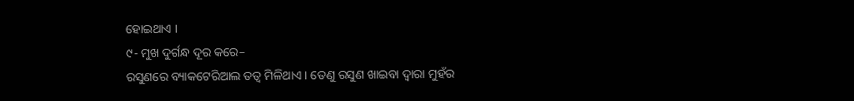ହୋଇଥାଏ ।
୯- ମୁଖ ଦୁର୍ଗନ୍ଧ ଦୂର କରେ–
ରସୁଣରେ ବ୍ୟାକଟେରିଆଲ ତତ୍ୱ ମିଳିଥାଏ । ତେଣୁ ରସୁଣ ଖାଇବା ଦ୍ୱାରା ମୁହଁର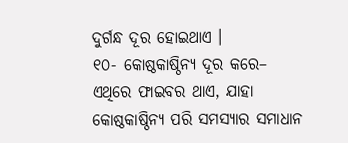ଦୁର୍ଗନ୍ଧ ଦୂର ହୋଇଥାଏ ।
୧୦- କୋଷ୍ଠକାଷ୍ଠିନ୍ୟ ଦୂର କରେ–
ଏଥିରେ ଫାଇବର ଥାଏ, ଯାହା କୋଷ୍ଠକାଷ୍ଠିନ୍ୟ ପରି ସମସ୍ୟାର ସମାଧାନ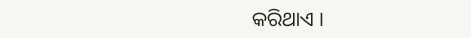କରିଥାଏ ।